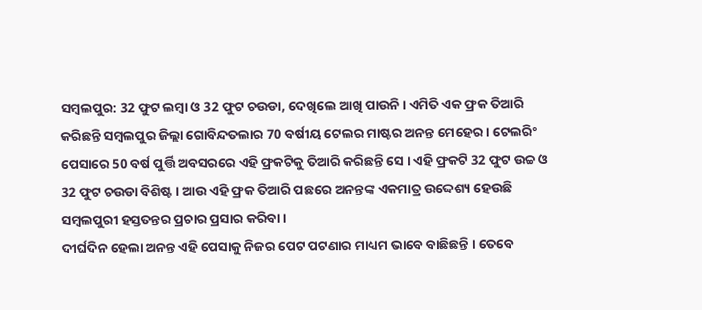ସମ୍ବଲପୁର: 32 ଫୁଟ ଲମ୍ବା ଓ 32 ଫୁଟ ଚଉଡା, ଦେଖିଲେ ଆଖି ପାଉନି । ଏମିତି ଏକ ଫ୍ରକ ତିଆରି କରିଛନ୍ତି ସମ୍ବଲପୁର ଜିଲ୍ଲା ଗୋବିନ୍ଦତଲାର 70 ବର୍ଷୀୟ ଟେଲର ମାଷ୍ଟର ଅନନ୍ତ ମେହେର । ଟେଲରିଂ ପେସାରେ 50 ବର୍ଷ ପୁର୍ତ୍ତି ଅବସରରେ ଏହି ଫ୍ରକଟିକୁ ତିଆରି କରିଛନ୍ତି ସେ । ଏହି ଫ୍ରକଟି 32 ଫୁଟ ଉଚ୍ଚ ଓ 32 ଫୁଟ ଚଉଡା ବିଶିଷ୍ଟ । ଆଉ ଏହି ଫ୍ରକ ତିଆରି ପଛରେ ଅନନ୍ତଙ୍କ ଏକମାତ୍ର ଉଦ୍ଦେଶ୍ୟ ହେଉଛି ସମ୍ବଲପୁରୀ ହସ୍ତତନ୍ତର ପ୍ରଚାର ପ୍ରସାର କରିବା ।
ଦୀର୍ଘଦିନ ହେଲା ଅନନ୍ତ ଏହି ପେସାକୁ ନିଜର ପେଟ ପଟଣାର ମାଧ୍ୟମ ଭାବେ ବାଛିଛନ୍ତି । ତେବେ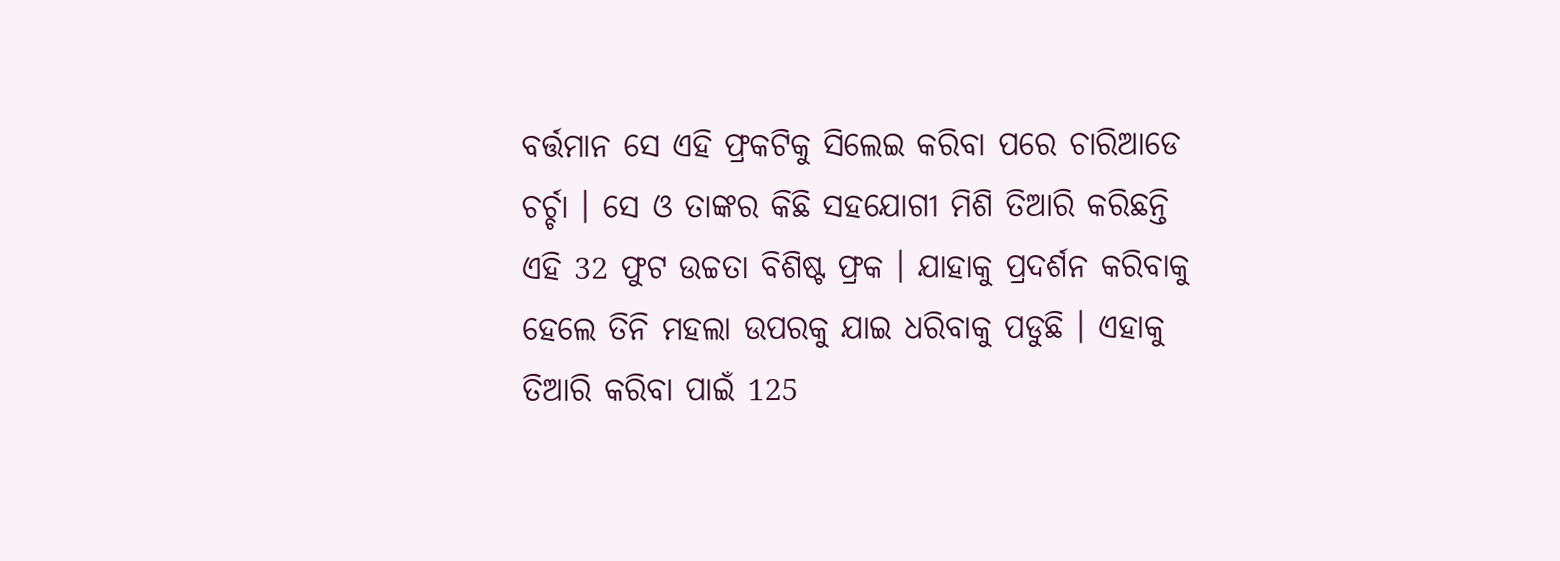ବର୍ତ୍ତମାନ ସେ ଏହି ଫ୍ରକଟିକୁ ସିଲେଇ କରିବା ପରେ ଚାରିଆଡେ ଚର୍ଚ୍ଚା । ସେ ଓ ତାଙ୍କର କିଛି ସହଯୋଗୀ ମିଶି ତିଆରି କରିଛନ୍ତି ଏହି 32 ଫୁଟ ଉଚ୍ଚତା ବିଶିଷ୍ଟ ଫ୍ରକ । ଯାହାକୁ ପ୍ରଦର୍ଶନ କରିବାକୁ ହେଲେ ତିନି ମହଲା ଉପରକୁ ଯାଇ ଧରିବାକୁ ପଡୁଛି । ଏହାକୁ ତିଆରି କରିବା ପାଇଁ 125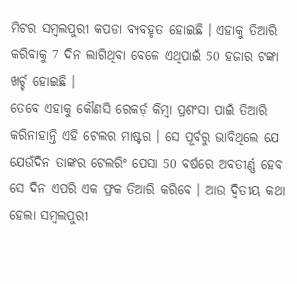ମିଟର ସମ୍ବଲପୁରୀ କପଡା ବ୍ୟବହୃତ ହୋଇଛି । ଏହାକୁ ତିଆରି କରିବାକୁ 7 ଦିନ ଲାଗିଥିବା ବେଳେ ଏଥିପାଇଁ 50 ହଜାର ଟଙ୍କା ଖର୍ଚ୍ଚ ହୋଇଛି ।
ତେବେ ଏହାକୁ କୌଣସି ରେକର୍ଡ଼ କିମ୍ବା ପ୍ରଶଂସା ପାଇଁ ତିଆରି କରିନାହାନ୍ତି ଏହି ଟେଲର ମାଷ୍ଟର । ସେ ପୂର୍ବରୁ ଭାବିଥିଲେ ଯେ ଯେଉଁଦିନ ତାଙ୍କର ଟେଲରିଂ ପେସା 50 ବର୍ଷରେ ଅବତୀର୍ଣ୍ଣ ହେବ ସେ ଦିନ ଏପରି ଏକ ଫ୍ରକ ତିଆରି କରିବେ । ଆଉ ଦ୍ଵିତୀୟ କଥା ହେଲା ସମ୍ବଲପୁରୀ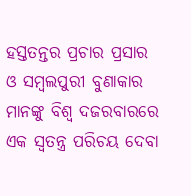ହସ୍ତତନ୍ତର ପ୍ରଚାର ପ୍ରସାର ଓ ସମ୍ବଲପୁରୀ ବୁଣାକାର ମାନଙ୍କୁ ବିଶ୍ବ ଦଜରବାରରେ ଏକ ସ୍ବତନ୍ତ୍ର ପରିଚୟ ଦେବା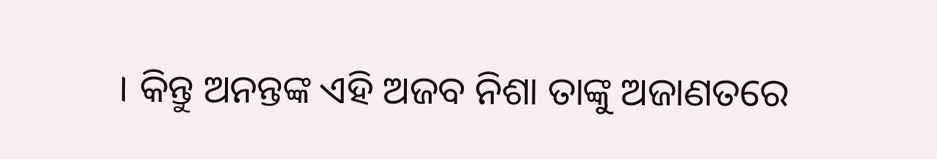। କିନ୍ତୁ ଅନନ୍ତଙ୍କ ଏହି ଅଜବ ନିଶା ତାଙ୍କୁ ଅଜାଣତରେ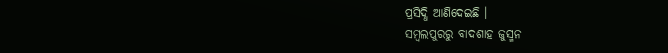ପ୍ରସିଦ୍ଧି ଆଣିଦେଇଛି ।
ସମ୍ବଲପୁରରୁ ବାଦଶାହ ଜୁସ୍ମନ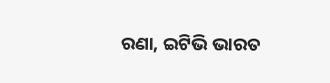ରଣା, ଇଟିଭି ଭାରତ